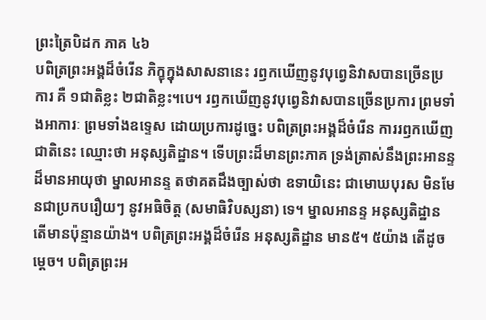ព្រះត្រៃបិដក ភាគ ៤៦
បពិត្រព្រះអង្គដ៏ចំរើន ភិក្ខុក្នុងសាសនានេះ រឭកឃើញនូវបុព្វេនិវាសបានច្រើនប្រការ គឺ ១ជាតិខ្លះ ២ជាតិខ្លះ។បេ។ រឭកឃើញនូវបុព្វេនិវាសបានច្រើនប្រការ ព្រមទាំងអាការៈ ព្រមទាំងឧទ្ទេស ដោយប្រការដូច្នេះ បពិត្រព្រះអង្គដ៏ចំរើន ការរឭកឃើញជាតិនេះ ឈ្មោះថា អនុស្សតិដ្ឋាន។ ទើបព្រះដ៏មានព្រះភាគ ទ្រង់ត្រាស់នឹងព្រះអានន្ទដ៏មានអាយុថា ម្នាលអានន្ទ តថាគតដឹងច្បាស់ថា ឧទាយិនេះ ជាមោឃបុរស មិនមែនជាប្រកបរឿយៗ នូវអធិចិត្ត (សមាធិវិបស្សនា) ទេ។ ម្នាលអានន្ទ អនុស្សតិដ្ឋាន តើមានប៉ុន្មានយ៉ាង។ បពិត្រព្រះអង្គដ៏ចំរើន អនុស្សតិដ្ឋាន មាន៥។ ៥យ៉ាង តើដូចម្តេច។ បពិត្រព្រះអ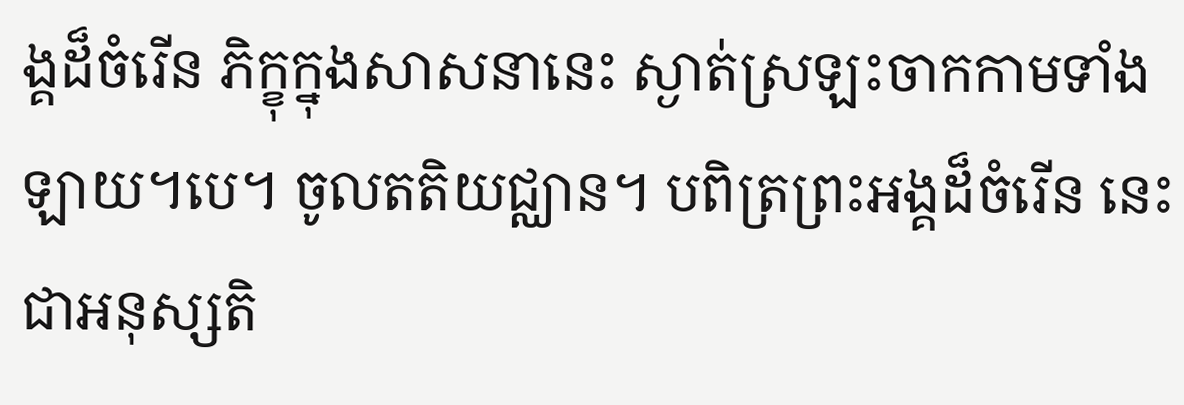ង្គដ៏ចំរើន ភិក្ខុក្នុងសាសនានេះ ស្ងាត់ស្រឡះចាកកាមទាំងឡាយ។បេ។ ចូលតតិយជ្ឈាន។ បពិត្រព្រះអង្គដ៏ចំរើន នេះជាអនុស្សតិ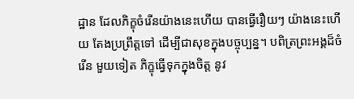ដ្ឋាន ដែលភិក្ខុចំរើនយ៉ាងនេះហើយ បានធ្វើរឿយៗ យ៉ាងនេះហើយ តែងប្រព្រឹត្តទៅ ដើម្បីជាសុខក្នុងបច្ចុប្បន្ន។ បពិត្រព្រះអង្គដ៏ចំរើន មួយទៀត ភិក្ខុធ្វើទុកក្នុងចិត្ត នូវ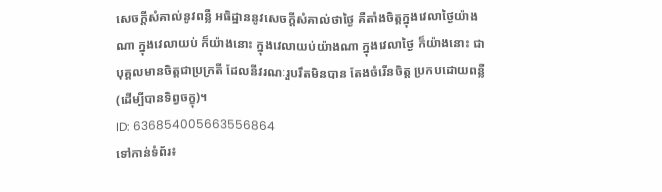សេចក្តីសំគាល់នូវពន្លឺ អធិដ្ឋាននូវសេចក្តីសំគាល់ថាថ្ងៃ គឺតាំងចិត្តក្នុងវេលាថ្ងៃយ៉ាងណា ក្នុងវេលាយប់ ក៏យ៉ាងនោះ ក្នុងវេលាយប់យ៉ាងណា ក្នុងវេលាថ្ងៃ ក៏យ៉ាងនោះ ជាបុគ្គលមានចិត្តជាប្រក្រតី ដែលនីវរណៈរួបរឹតមិនបាន តែងចំរើនចិត្ត ប្រកបដោយពន្លឺ (ដើម្បីបានទិព្វចក្ខុ)។
ID: 636854005663556864
ទៅកាន់ទំព័រ៖